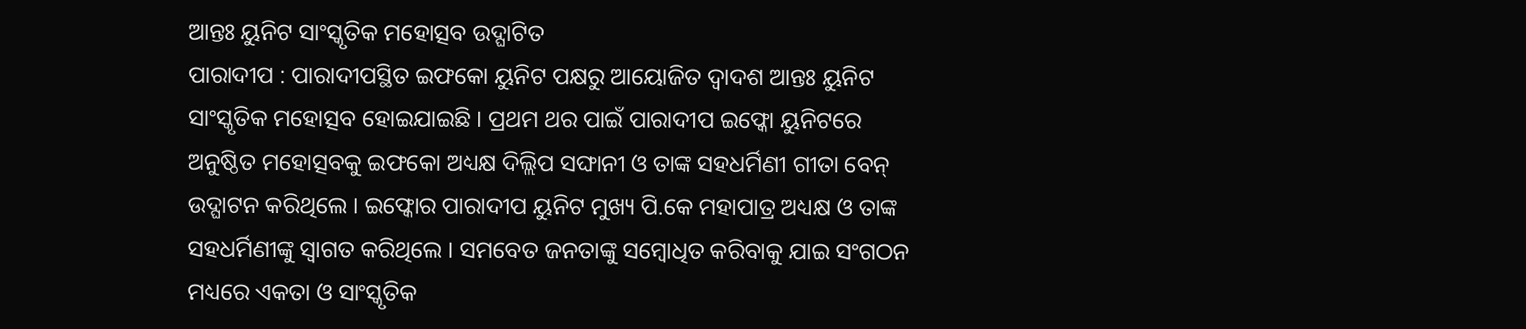ଆନ୍ତଃ ୟୁନିଟ ସାଂସ୍କୃତିକ ମହୋତ୍ସବ ଉଦ୍ଘାଟିତ
ପାରାଦୀପ : ପାରାଦୀପସ୍ଥିତ ଇଫକୋ ୟୁନିଟ ପକ୍ଷରୁ ଆୟୋଜିତ ଦ୍ୱାଦଶ ଆନ୍ତଃ ୟୁନିଟ ସାଂସ୍କୃତିକ ମହୋତ୍ସବ ହୋଇଯାଇଛି । ପ୍ରଥମ ଥର ପାଇଁ ପାରାଦୀପ ଇଫ୍କୋ ୟୁନିଟରେ ଅନୁଷ୍ଠିତ ମହୋତ୍ସବକୁ ଇଫକୋ ଅଧ୍ୟକ୍ଷ ଦିଲ୍ଲିପ ସଙ୍ଘାନୀ ଓ ତାଙ୍କ ସହଧର୍ମିଣୀ ଗୀତା ବେନ୍ ଉଦ୍ଘାଟନ କରିଥିଲେ । ଇଫ୍କୋର ପାରାଦୀପ ୟୁନିଟ ମୁଖ୍ୟ ପି.କେ ମହାପାତ୍ର ଅଧ୍ୟକ୍ଷ ଓ ତାଙ୍କ ସହଧର୍ମିଣୀଙ୍କୁ ସ୍ୱାଗତ କରିଥିଲେ । ସମବେତ ଜନତାଙ୍କୁ ସମ୍ବୋଧିତ କରିବାକୁ ଯାଇ ସଂଗଠନ ମଧ୍ୟରେ ଏକତା ଓ ସାଂସ୍କୃତିକ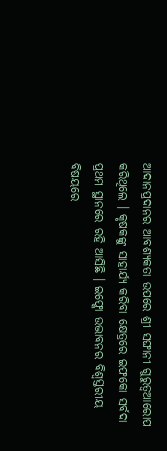ଆଦାନପ୍ରଦାନର ଆବଶ୍ୟକତା ଉପରେ ଶ୍ରୀ ସଙ୍ଘାନୀ ଗୁରୁତ୍ୱଆରୋପ କରିଥିଲେ । କୃଷକଙ୍କୁ ସାହାର୍ଯ୍ୟ କରିବା କ୍ଷେତ୍ରରେ ଇଫକୋ ସର୍ବଦା ପ୍ରଥମ ସ୍ଥାନରେ ରହି ଆସିଛି । ଇଫ୍କୋ ଉଦ୍ଭାବନର ବିଶ୍ୱସ୍ତରୀୟ ବିଷୟରେ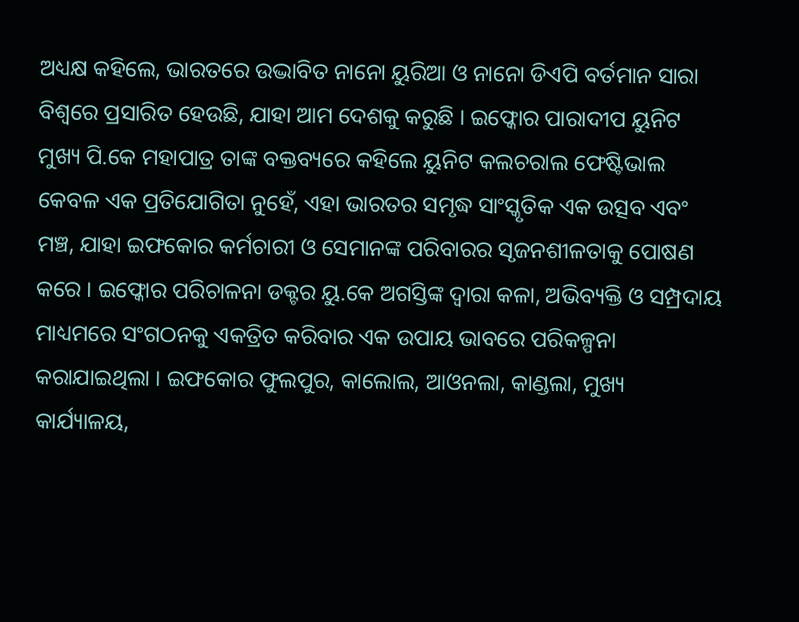ଅଧ୍ୟକ୍ଷ କହିଲେ, ଭାରତରେ ଉଦ୍ଭାବିତ ନାନୋ ୟୁରିଆ ଓ ନାନୋ ଡିଏପି ବର୍ତମାନ ସାରା ବିଶ୍ୱରେ ପ୍ରସାରିତ ହେଉଛି, ଯାହା ଆମ ଦେଶକୁ କରୁଛି । ଇଫ୍କୋର ପାରାଦୀପ ୟୁନିଟ ମୁଖ୍ୟ ପି.କେ ମହାପାତ୍ର ତାଙ୍କ ବକ୍ତବ୍ୟରେ କହିଲେ ୟୁନିଟ କଲଚରାଲ ଫେଷ୍ଟିଭାଲ କେବଳ ଏକ ପ୍ରତିଯୋଗିତା ନୁହେଁ, ଏହା ଭାରତର ସମୃଦ୍ଧ ସାଂସ୍କୃତିକ ଏକ ଉତ୍ସବ ଏବଂ ମଞ୍ଚ, ଯାହା ଇଫକୋର କର୍ମଚାରୀ ଓ ସେମାନଙ୍କ ପରିବାରର ସୃଜନଶୀଳତାକୁ ପୋଷଣ କରେ । ଇଫ୍କୋର ପରିଚାଳନା ଡକ୍ଟର ୟୁ.କେ ଅଗସ୍ତିଙ୍କ ଦ୍ୱାରା କଳା, ଅଭିବ୍ୟକ୍ତି ଓ ସମ୍ପ୍ରଦାୟ ମାଧ୍ୟମରେ ସଂଗଠନକୁ ଏକତ୍ରିତ କରିବାର ଏକ ଉପାୟ ଭାବରେ ପରିକଳ୍ପନା କରାଯାଇଥିଲା । ଇଫକୋର ଫୁଲପୁର, କାଲୋଲ, ଆଓନଲା, କାଣ୍ଡଲା, ମୁଖ୍ୟ କାର୍ଯ୍ୟାଳୟ,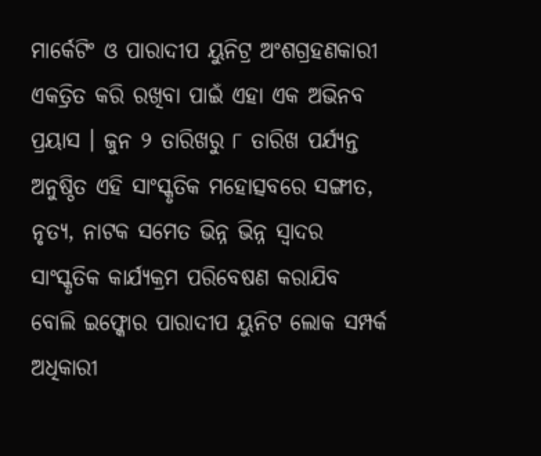ମାର୍କେଟିଂ ଓ ପାରାଦୀପ ୟୁନିଟ୍ର ଅଂଶଗ୍ରହଣକାରୀ ଏକତ୍ରିତ କରି ରଖିବା ପାଇଁ ଏହା ଏକ ଅଭିନବ ପ୍ରୟାସ । ଜୁନ ୨ ତାରିଖରୁ ୮ ତାରିଖ ପର୍ଯ୍ୟନ୍ତ ଅନୁଷ୍ଠିତ ଏହି ସାଂସ୍କୃତିକ ମହୋତ୍ସବରେ ସଙ୍ଗୀତ, ନୃତ୍ୟ, ନାଟକ ସମେତ ଭିନ୍ନ ଭିନ୍ନ ସ୍ୱାଦର ସାଂସ୍କୃତିକ କାର୍ଯ୍ୟକ୍ରମ ପରିବେଷଣ କରାଯିବ ବୋଲି ଇଫ୍କୋର ପାରାଦୀପ ୟୁନିଟ ଲୋକ ସମ୍ପର୍କ ଅଧିକାରୀ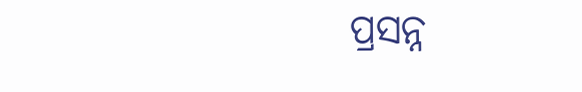ପ୍ରସନ୍ନ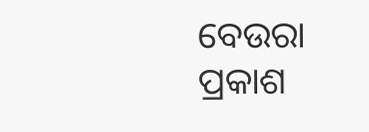ବେଉରା ପ୍ରକାଶ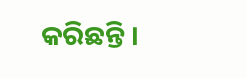କରିଛନ୍ତି ।